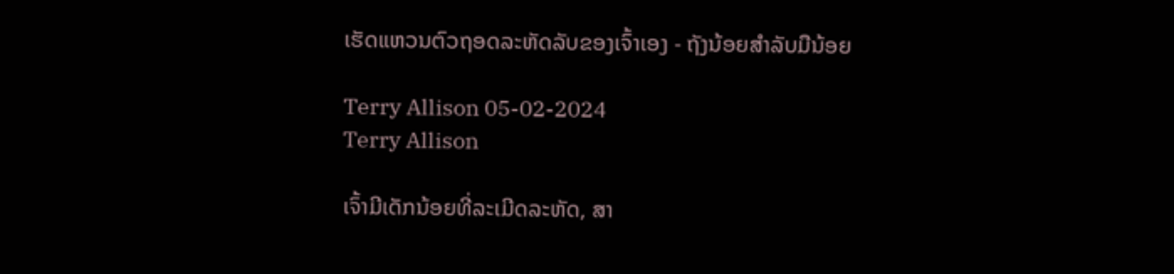ເຮັດແຫວນຕົວຖອດລະຫັດລັບຂອງເຈົ້າເອງ - ຖັງນ້ອຍສໍາລັບມືນ້ອຍ

Terry Allison 05-02-2024
Terry Allison

ເຈົ້າມີເດັກນ້ອຍທີ່ລະເມີດລະຫັດ, ສາ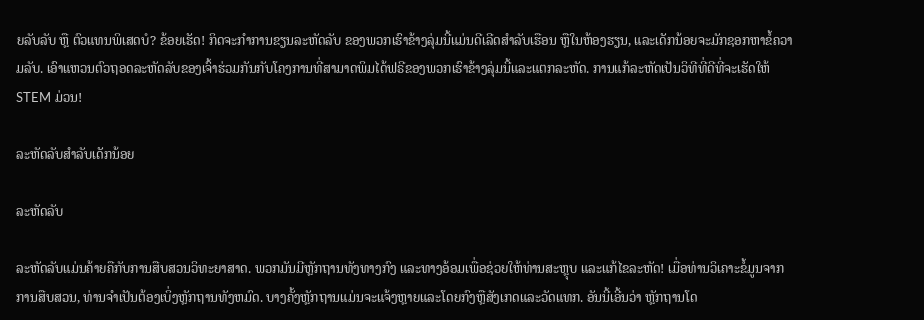ຍລັບລັບ ຫຼື ຕົວແທນພິເສດບໍ? ຂ້ອຍເຮັດ! ກິດຈະກຳການຂຽນລະຫັດລັບ ຂອງພວກເຮົາຂ້າງລຸ່ມນີ້ແມ່ນດີເລີດສຳລັບເຮືອນ ຫຼືໃນຫ້ອງຮຽນ, ແລະເດັກນ້ອຍຈະມັກຊອກຫາຂໍ້ຄວາມລັບ. ເອົາແຫວນຕົວຖອດລະຫັດລັບຂອງເຈົ້າຮ່ວມກັນກັບໂຄງການທີ່ສາມາດພິມໄດ້ຟຣີຂອງພວກເຮົາຂ້າງລຸ່ມນີ້ແລະແຕກລະຫັດ. ການແກ້ລະຫັດເປັນວິທີທີ່ດີທີ່ຈະເຮັດໃຫ້ STEM ມ່ວນ!

ລະຫັດລັບສຳລັບເດັກນ້ອຍ

ລະຫັດລັບ

ລະຫັດລັບແມ່ນຄ້າຍຄືກັບການສືບສວນວິທະຍາສາດ. ພວກມັນມີຫຼັກຖານທັງທາງກົງ ແລະທາງອ້ອມເພື່ອຊ່ວຍໃຫ້ທ່ານສະຫຼຸບ ແລະແກ້ໄຂລະຫັດ! ເມື່ອທ່ານວິເຄາະຂໍ້ມູນຈາກການສືບສວນ, ທ່ານຈໍາເປັນຕ້ອງເບິ່ງຫຼັກຖານທັງຫມົດ. ບາງຄັ້ງຫຼັກຖານແມ່ນຈະແຈ້ງຫຼາຍແລະໂດຍກົງຫຼືສັງເກດແລະວັດແທກ. ອັນນີ້ເອີ້ນວ່າ ຫຼັກຖານໂດ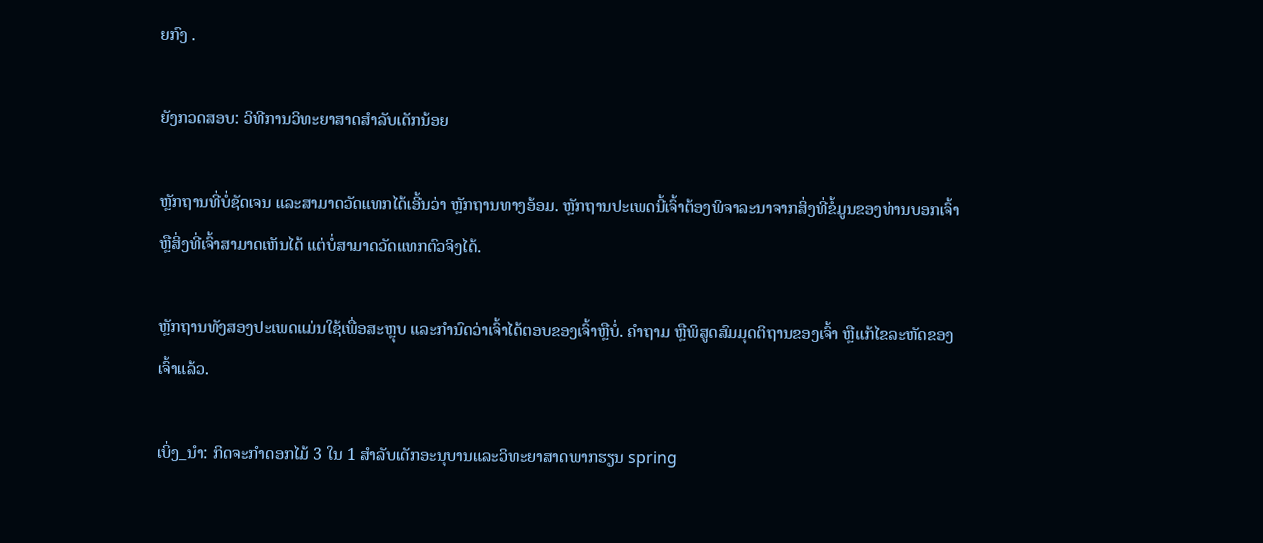ຍກົງ .

ຍັງກວດສອບ: ວິທີການວິທະຍາສາດສໍາລັບເດັກນ້ອຍ

ຫຼັກຖານທີ່ບໍ່ຊັດເຈນ ແລະສາມາດວັດແທກໄດ້ເອີ້ນວ່າ ຫຼັກຖານທາງອ້ອມ. ຫຼັກຖານປະເພດນີ້ເຈົ້າຕ້ອງພິຈາລະນາຈາກສິ່ງທີ່ຂໍ້ມູນຂອງທ່ານບອກເຈົ້າ ຫຼືສິ່ງທີ່ເຈົ້າສາມາດເຫັນໄດ້ ແຕ່ບໍ່ສາມາດວັດແທກຕົວຈິງໄດ້.

ຫຼັກຖານທັງສອງປະເພດແມ່ນໃຊ້ເພື່ອສະຫຼຸບ ແລະກໍານົດວ່າເຈົ້າໄດ້ຕອບຂອງເຈົ້າຫຼືບໍ່. ຄຳຖາມ ຫຼືພິສູດສົມມຸດຕິຖານຂອງເຈົ້າ ຫຼືແກ້ໄຂລະຫັດຂອງເຈົ້າແລ້ວ.

ເບິ່ງ_ນຳ: ກິດຈະກໍາດອກໄມ້ 3 ໃນ 1 ສໍາລັບເດັກອະນຸບານແລະວິທະຍາສາດພາກຮຽນ spring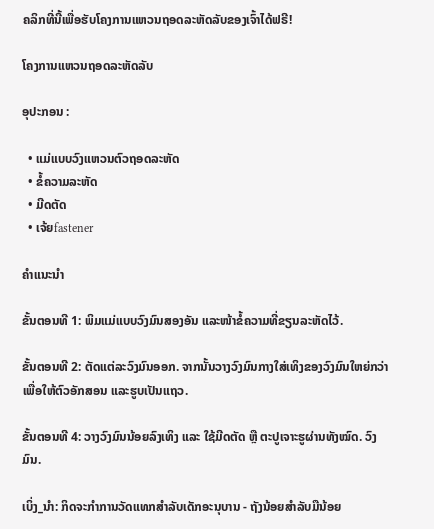ຄລິກທີ່ນີ້ເພື່ອຮັບໂຄງການແຫວນຖອດລະຫັດລັບຂອງເຈົ້າໄດ້ຟຣີ!

ໂຄງການແຫວນຖອດລະຫັດລັບ

ອຸປະກອນ :

  • ແມ່ແບບວົງແຫວນຕົວຖອດລະຫັດ
  • ຂໍ້ຄວາມລະຫັດ
  • ມີດຕັດ
  • ເຈ້ຍfastener

ຄໍາແນະນໍາ

ຂັ້ນຕອນທີ 1: ພິມແມ່ແບບວົງມົນສອງອັນ ແລະໜ້າຂໍ້ຄວາມທີ່ຂຽນລະຫັດໄວ້.

ຂັ້ນຕອນທີ 2: ຕັດແຕ່ລະວົງມົນອອກ. ຈາກນັ້ນວາງວົງມົນກາງໃສ່ເທິງຂອງວົງມົນໃຫຍ່ກວ່າເພື່ອໃຫ້ຕົວອັກສອນ ແລະຮູບເປັນແຖວ.

ຂັ້ນຕອນທີ 4: ວາງວົງມົນນ້ອຍລົງເທິງ ແລະ ໃຊ້ມີດຕັດ ຫຼື ຕະປູເຈາະຮູຜ່ານທັງໝົດ. ວົງມົນ.

ເບິ່ງ_ນຳ: ກິດຈະກໍາການວັດແທກສໍາລັບເດັກອະນຸບານ - ຖັງນ້ອຍສໍາລັບມືນ້ອຍ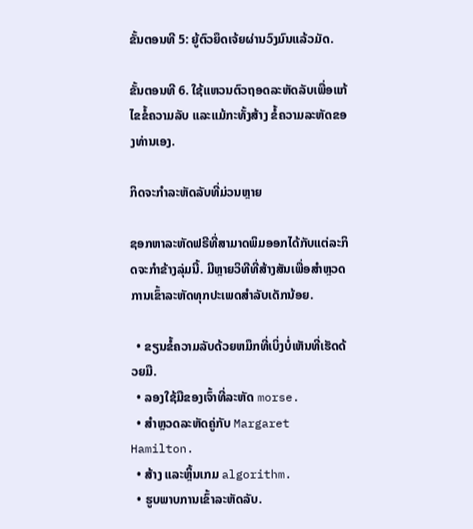ຂັ້ນຕອນທີ 5: ຍູ້ຕົວຍຶດເຈ້ຍຜ່ານວົງມົນແລ້ວມັດ.

ຂັ້ນຕອນທີ 6. ໃຊ້ແຫວນຕົວຖອດລະຫັດລັບເພື່ອແກ້ໄຂຂໍ້ຄວາມລັບ ແລະແມ້ກະທັ້ງສ້າງ ຂໍ້ຄວາມລະຫັດຂອງທ່ານເອງ.

ກິດຈະກຳລະຫັດລັບທີ່ມ່ວນຫຼາຍ

ຊອກຫາລະຫັດຟຣີທີ່ສາມາດພິມອອກໄດ້ກັບແຕ່ລະກິດຈະກຳຂ້າງລຸ່ມນີ້. ມີຫຼາຍວິທີທີ່ສ້າງສັນເພື່ອສຳຫຼວດການເຂົ້າລະຫັດທຸກປະເພດສຳລັບເດັກນ້ອຍ.

  • ຂຽນຂໍ້ຄວາມລັບດ້ວຍຫມຶກທີ່ເບິ່ງບໍ່ເຫັນທີ່ເຮັດດ້ວຍມື.
  • ລອງໃຊ້ມືຂອງເຈົ້າທີ່ລະຫັດ morse.
  • ສຳຫຼວດລະຫັດຄູ່ກັບ Margaret Hamilton.
  • ສ້າງ ແລະຫຼິ້ນເກມ algorithm.
  • ຮູບພາບການເຂົ້າລະຫັດລັບ.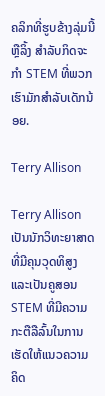ຄລິກທີ່ຮູບຂ້າງລຸ່ມນີ້ ຫຼືລິ້ງ ສຳລັບກິດຈະກຳ STEM ທີ່ພວກເຮົາມັກສຳລັບເດັກນ້ອຍ.

Terry Allison

Terry Allison ເປັນນັກວິທະຍາສາດທີ່ມີຄຸນວຸດທິສູງ ແລະເປັນຄູສອນ STEM ທີ່ມີຄວາມກະຕືລືລົ້ນໃນການເຮັດໃຫ້ແນວຄວາມຄິດ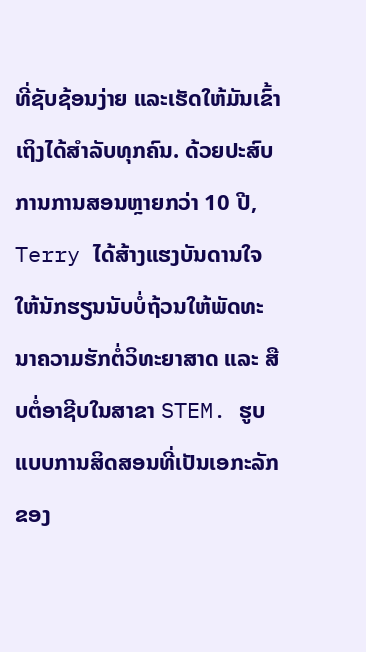ທີ່ຊັບຊ້ອນງ່າຍ ແລະເຮັດໃຫ້ມັນເຂົ້າເຖິງໄດ້ສໍາລັບທຸກຄົນ. ດ້ວຍປະສົບການການສອນຫຼາຍກວ່າ 10 ປີ, Terry ໄດ້ສ້າງແຮງບັນດານໃຈໃຫ້ນັກຮຽນນັບບໍ່ຖ້ວນໃຫ້ພັດທະນາຄວາມຮັກຕໍ່ວິທະຍາສາດ ແລະ ສືບຕໍ່ອາຊີບໃນສາຂາ STEM. ຮູບແບບການສິດສອນທີ່ເປັນເອກະລັກຂອງ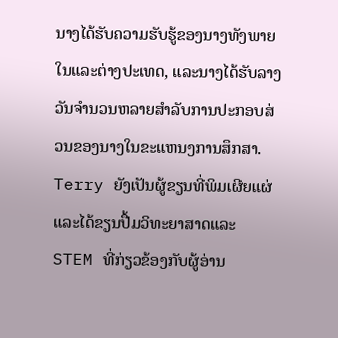ນາງໄດ້ຮັບຄວາມຮັບຮູ້ຂອງນາງທັງພາຍໃນແລະຕ່າງປະເທດ, ແລະນາງໄດ້ຮັບລາງວັນຈໍານວນຫລາຍສໍາລັບການປະກອບສ່ວນຂອງນາງໃນຂະແຫນງການສຶກສາ. Terry ຍັງເປັນຜູ້ຂຽນທີ່ພິມເຜີຍແຜ່ແລະໄດ້ຂຽນປື້ມວິທະຍາສາດແລະ STEM ທີ່ກ່ຽວຂ້ອງກັບຜູ້ອ່ານ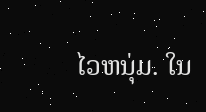ໄວຫນຸ່ມ. ໃນ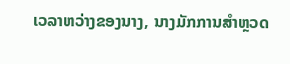ເວລາຫວ່າງຂອງນາງ, ນາງມັກການສຳຫຼວດ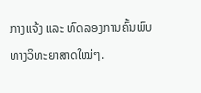ກາງແຈ້ງ ແລະ ທົດລອງການຄົ້ນພົບທາງວິທະຍາສາດໃໝ່ໆ.